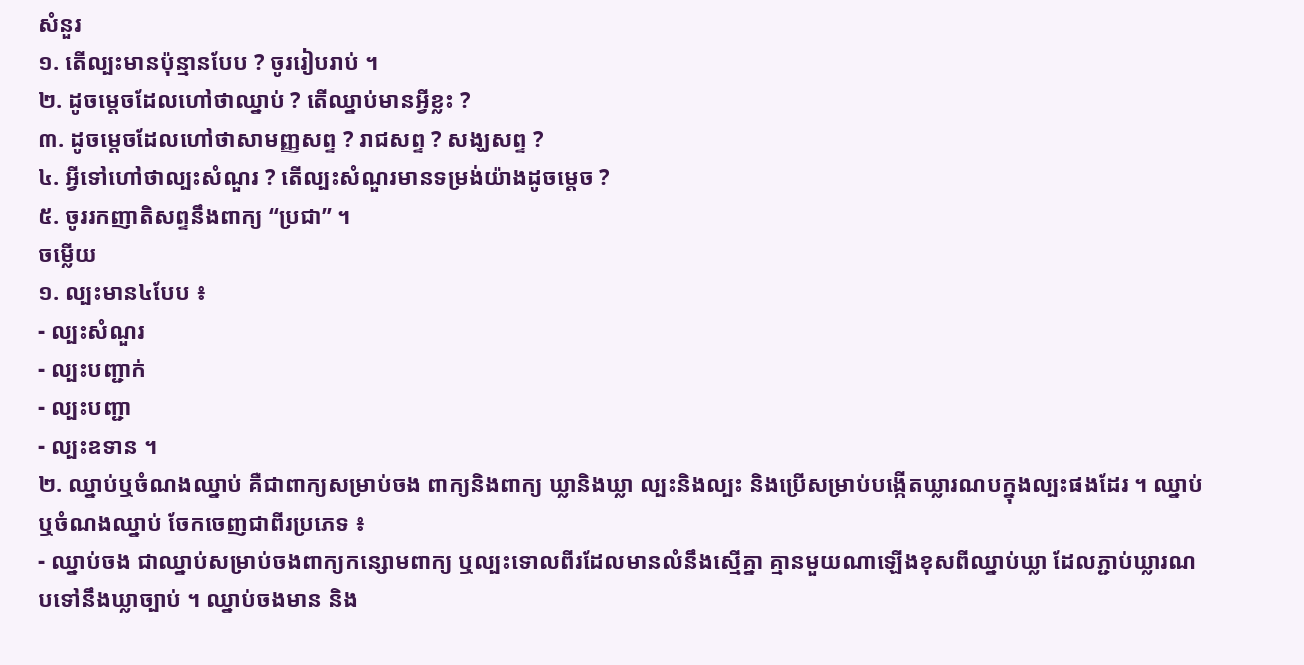សំនួរ
១. តើល្បះមានប៉ុន្មានបែប ? ចូររៀបរាប់ ។
២. ដូចម្តេចដែលហៅថាឈ្នាប់ ? តើឈ្នាប់មានអ្វីខ្លះ ?
៣. ដូចម្តេចដែលហៅថាសាមញ្ញសព្ទ ? រាជសព្ទ ? សង្ឃសព្ទ ?
៤. អ្វីទៅហៅថាល្បះសំណួរ ? តើល្បះសំណួរមានទម្រង់យ៉ាងដូចម្តេច ?
៥. ចូររកញាតិសព្ទនឹងពាក្យ “ប្រជា” ។
ចម្លើយ
១. ល្បះមាន៤បែប ៖
- ល្បះសំណួរ
- ល្បះបញ្ជាក់
- ល្បះបញ្ជា
- ល្បះឧទាន ។
២. ឈ្នាប់ឬចំណងឈ្នាប់ គឺជាពាក្យសម្រាប់ចង ពាក្យនិងពាក្យ ឃ្លានិងឃ្លា ល្បះនិងល្បះ និងប្រើសម្រាប់បង្កើតឃ្លារណបក្នុងល្បះផងដែរ ។ ឈ្នាប់ឬចំណងឈ្នាប់ ចែកចេញជាពីរប្រភេទ ៖
- ឈ្នាប់ចង ជាឈ្នាប់សម្រាប់ចងពាក្យកន្សោមពាក្យ ឬល្បះទោលពីរដែលមានលំនឹងស្មើគ្នា គ្មានមួយណាឡើងខុសពីឈ្នាប់ឃ្លា ដែលភ្ជាប់ឃ្លារណបទៅនឹងឃ្លាច្បាប់ ។ ឈ្នាប់ចងមាន និង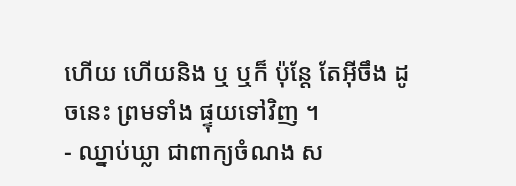ហើយ ហើយនិង ឬ ឬក៏ ប៉ុន្តែ តែអ៊ីចឹង ដូចនេះ ព្រមទាំង ផ្ទុយទៅវិញ ។
- ឈ្នាប់ឃ្លា ជាពាក្យចំណង ស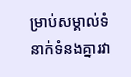ម្រាប់សម្គាល់ទំនាក់ទំនងគ្នារវា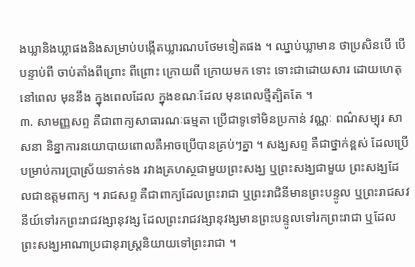ងឃ្លានិងឃ្លាផងនិងសម្រាប់បង្កើតឃ្លារណបថែមទៀតផង ។ ឈ្នាប់ឃ្លាមាន ថាប្រសិនបើ បើ បន្ទាប់ពី ចាប់តាំងពីព្រោះ ពីព្រោះ ក្រោយពី ក្រោយមក ទោះ ទោះជាដោយសារ ដោយហេតុ នៅពេល មុននឹង ក្នុងពេលដែល ក្នុងខណៈដែល មុនពេលថ្មីត្បិតតែ ។
៣. សាមញ្ញសព្ទ គឺជាពាក្យសាធារណៈធម្មតា ប្រើជាទូទៅមិនប្រកាន់ វណ្ណៈ ពណ៌សម្បុរ សាសនា និន្នាការនយោបាយពោលគឺអាចប្រើបានគ្រប់ៗគ្នា ។ សង្ឃសព្ទ គឺជាថ្នាក់ខ្ពស់ ដែលប្រើបម្រាប់ការប្រាស្រ័យទាក់ទង រវាងគ្រហស្ថជាមួយព្រះសង្ឃ ឬព្រះសង្ឃជាមួយ ព្រះសង្ឃដែលជាឧត្តមពាក្យ ។ រាជសព្ទ គឺជាពាក្យដែលព្រះរាជា ឬព្រះរាជិនីមានព្រះបន្ទូល ឬព្រះរាជសវនីយ៍ទៅរកព្រះរាជវង្សានុវង្ស ដែលព្រះរាជវង្សានុវង្សមានព្រះបន្ទូលទៅរកព្រះរាជា ឬដែលព្រះសង្ឃអាណាប្រជានុរាស្រ្តនិយាយទៅព្រះរាជា ។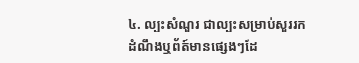៤. ល្បះសំណួរ ជាល្បះសម្រាប់សួររកដំណឹងឬព័ត៍មានផ្សេងៗដែ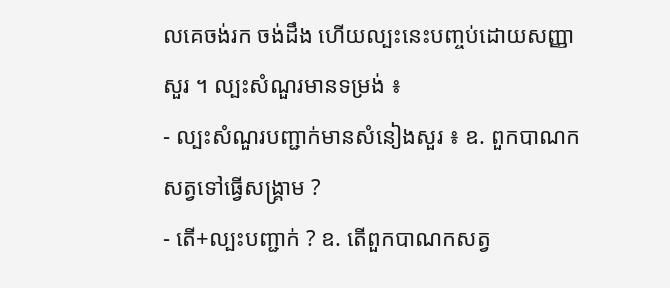លគេចង់រក ចង់ដឹង ហើយល្បះនេះបញ្ចប់ដោយសញ្ញាសួរ ។ ល្បះសំណួរមានទម្រង់ ៖
- ល្បះសំណួរបញ្ជាក់មានសំនៀងសួរ ៖ ឧ. ពួកបាណកសត្វទៅធ្វើសង្គ្រាម ?
- តើ+ល្បះបញ្ជាក់ ? ឧ. តើពួកបាណកសត្វ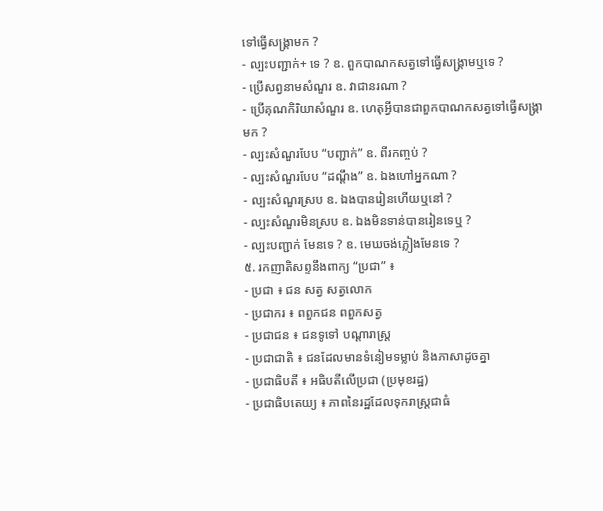ទៅធ្វើសង្រ្គាមក ?
- ល្បះបញ្ជាក់+ ទេ ? ឧ. ពួកបាណកសត្វទៅធ្វើសង្រ្គាមឬទេ ?
- ប្រើសព្វនាមសំណួរ ឧ. វាជានរណា ?
- ប្រើគុណកិរិយាសំណួរ ឧ. ហេតុអ្វីបានជាពួកបាណកសត្វទៅធ្វើសង្រ្គាមក ?
- ល្បះសំណួរបែប “បញ្ជាក់” ឧ. ពីរកញ្ចប់ ?
- ល្បះសំណួរបែប “ដណ្តឹង” ឧ. ឯងហៅអ្នកណា ?
- ល្បះសំណួរស្រប ឧ. ឯងបានរៀនហើយឬនៅ ?
- ល្បះសំណួរមិនស្រប ឧ. ឯងមិនទាន់បានរៀនទេឬ ?
- ល្បះបញ្ជាក់ មែនទេ ? ឧ. មេឃចង់ភ្លៀងមែនទេ ?
៥. រកញាតិសព្ទនឹងពាក្យ “ប្រជា” ៖
- ប្រជា ៖ ជន សត្វ សត្វលោក
- ប្រជាករ ៖ ពពួកជន ពពួកសត្វ
- ប្រជាជន ៖ ជនទូទៅ បណ្តារាស្រ្ត
- ប្រជាជាតិ ៖ ជនដែលមានទំនៀមទម្លាប់ និងភាសាដូចគ្នា
- ប្រជាធិបតី ៖ អធិបតីលើប្រជា (ប្រមុខរដ្ឋ)
- ប្រជាធិបតេយ្យ ៖ ភាពនៃរដ្ឋដែលទុករាស្រ្តជាធំ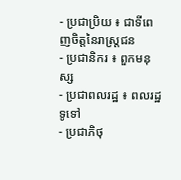- ប្រជាប្រិយ ៖ ជាទីពេញចិត្តនៃរាស្រ្តជន
- ប្រជានិករ ៖ ពួកមនុស្ស
- ប្រជាពលរដ្ឋ ៖ ពលរដ្ឋទូទៅ
- ប្រជាភិថុ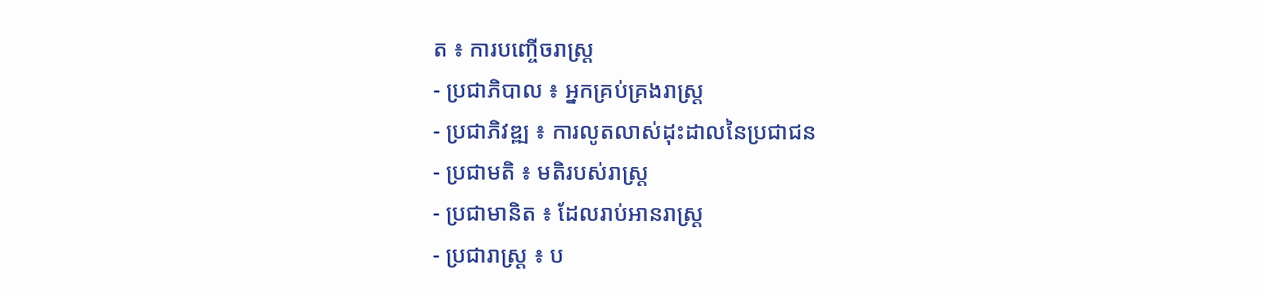ត ៖ ការបញ្ចើចរាស្រ្ត
- ប្រជាភិបាល ៖ អ្នកគ្រប់គ្រងរាស្រ្ត
- ប្រជាភិវឌ្ឍ ៖ ការលូតលាស់ដុះដាលនៃប្រជាជន
- ប្រជាមតិ ៖ មតិរបស់រាស្រ្ត
- ប្រជាមានិត ៖ ដែលរាប់អានរាស្រ្ត
- ប្រជារាស្រ្ត ៖ ប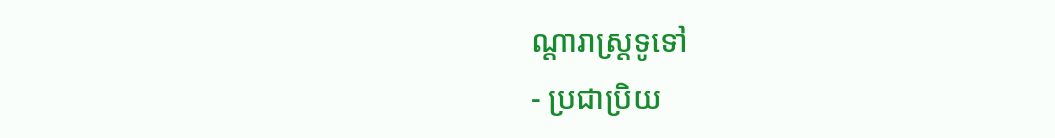ណ្តារាស្រ្តទូទៅ
- ប្រជាប្រិយ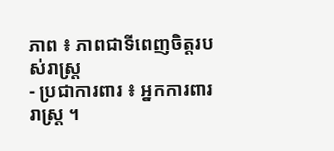ភាព ៖ ភាពជាទីពេញចិត្តរបស់រាស្រ្ត
- ប្រជាការពារ ៖ អ្នកការពាររាស្រ្ត ។